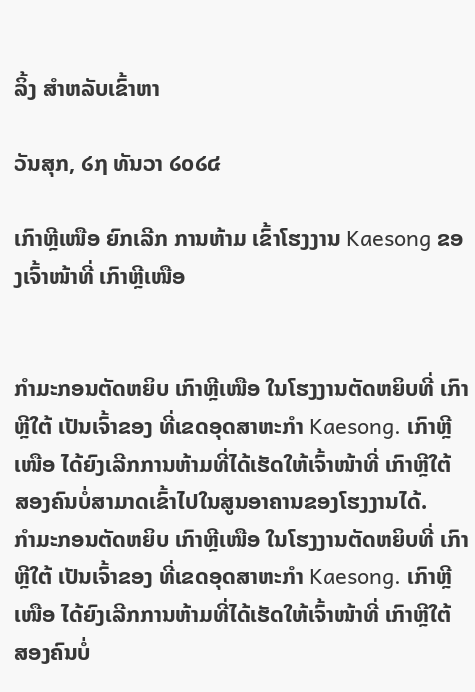ລິ້ງ ສຳຫລັບເຂົ້າຫາ

ວັນສຸກ, ໒໗ ທັນວາ ໒໐໒໔

ເກົາຫຼີເໜືອ ຍົກເລີກ ການຫ້າມ ເຂົ້າໂຮງງານ Kaesong ຂອງເຈົ້າໜ້າທີ່ ເກົາຫຼີເໜືອ


ກຳມະກອນຕັດຫຍິບ ເກົາຫຼີເໜືອ ໃນໂຮງງານຕັດຫຍິບທີ່ ເກົາຫຼີໃຕ້ ເປັນເຈົ້າຂອງ ທີ່ເຂດອຸດສາຫະກຳ Kaesong. ເກົາຫຼີເໜືອ ໄດ້ຍົງເລີກການຫ້າມທີ່ໄດ້ເຮັດໃຫ້ເຈົ້າໜ້າທີ່ ເກົາຫຼີໃຕ້ ສອງຄົນບໍ່ສາມາດເຂົ້າໄປໃນສູນອາຄານຂອງໂຮງງານໄດ້.
ກຳມະກອນຕັດຫຍິບ ເກົາຫຼີເໜືອ ໃນໂຮງງານຕັດຫຍິບທີ່ ເກົາຫຼີໃຕ້ ເປັນເຈົ້າຂອງ ທີ່ເຂດອຸດສາຫະກຳ Kaesong. ເກົາຫຼີເໜືອ ໄດ້ຍົງເລີກການຫ້າມທີ່ໄດ້ເຮັດໃຫ້ເຈົ້າໜ້າທີ່ ເກົາຫຼີໃຕ້ ສອງຄົນບໍ່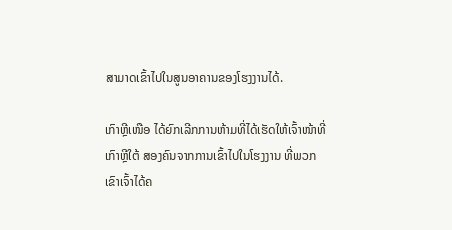ສາມາດເຂົ້າໄປໃນສູນອາຄານຂອງໂຮງງານໄດ້.

ເກົາຫຼີເໜືອ ໄດ້ຍົກເລີກການຫ້າມທີ່ໄດ້ເຮັດໃຫ້ເຈົ້າໜ້າທີ່ ເກົາຫຼີໃຕ້ ສອງຄົນຈາກການເຂົ້າໄປໃນໂຮງງານ ທີ່ພວກເຂົາເຈົ້າໄດ້ຄ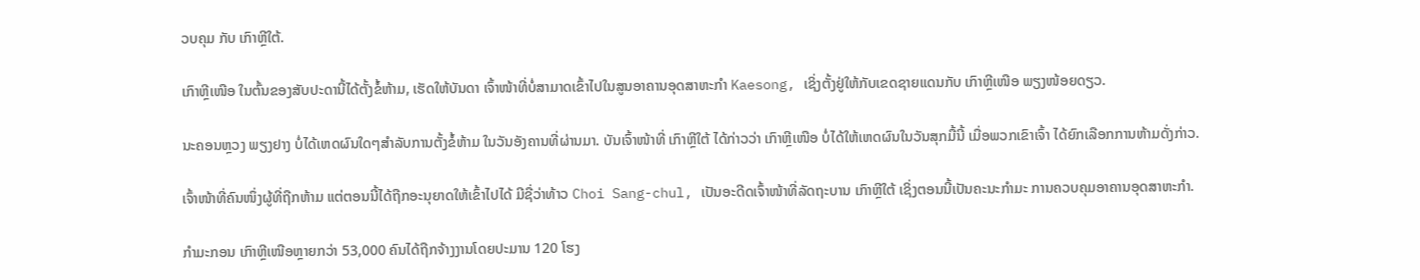ວບຄຸມ ກັບ ເກົາຫຼີໃຕ້.

ເກົາຫຼີເໜືອ ໃນຕົ້ນຂອງສັບປະດານີ້ໄດ້ຕັ້ງຂໍ້ຫ້າມ, ເຮັດໃຫ້ບັນດາ ເຈົ້າໜ້າທີ່ບໍ່ສາມາດເຂົ້າໄປໃນສູນອາຄານອຸດສາຫະກຳ Kaesong, ເຊິ່ງຕັ້ງຢູ່ໃຫ້ກັບເຂດຊາຍແດນກັບ ເກົາຫຼີເໜືອ ພຽງໜ້ອຍດຽວ.

ນະຄອນຫຼວງ ພຽງຢາງ ບໍ່ໄດ້ເຫດຜົນໃດໆສຳລັບການຕັ້ງຂໍ້ຫ້າມ ໃນວັນອັງຄານທີ່ຜ່ານມາ. ບັນເຈົ້າໜ້າທີ່ ເກົາຫຼີໃຕ້ ໄດ້ກ່າວວ່າ ເກົາຫຼີເໜືອ ບໍ່ໄດ້ໃຫ້ເຫດຜົນໃນວັນສຸກມື້ນີ້ ເມື່ອພວກເຂົາເຈົ້າ ໄດ້ຍົກເລືອກການຫ້າມດັ່ງກ່າວ.

ເຈົ້າໜ້າທີ່ຄົນໜຶ່ງຜູ້ທີ່ຖືກຫ້າມ ແຕ່ຕອນນີ້ໄດ້ຖືກອະນຸຍາດໃຫ້ເຂົ້າໄປໄດ້ ມີຊື່ວ່າທ້າວ Choi Sang-chul, ເປັນອະດີດເຈົ້າໜ້າທີ່ລັດຖະບານ ເກົາຫຼີໃຕ້ ເຊິ່ງຕອນນີ້ເປັນຄະນະກຳມະ ການຄວບຄຸມອາຄານອຸດສາຫະກຳ.

ກຳມະກອນ ເກົາຫຼີເໜືອຫຼາຍກວ່າ 53,000 ຄົນໄດ້ຖືກຈ້າງງານໂດຍປະມານ 120 ໂຮງ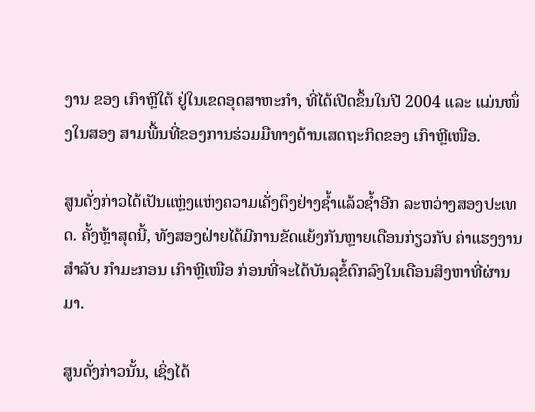ງານ ຂອງ ເກົາຫຼີໃຕ້ ຢູ່ໃນເຂດອຸດສາຫະກຳ, ທີ່ໄດ້ເປີດຂຶ້ນໃນປີ 2004 ແລະ ແມ່ນໜຶ່ງໃນສອງ ສາມພື້ນທີ່ຂອງການຮ່ວມມືທາງດ້ານເສດຖະກິດຂອງ ເກົາຫຼີເໜືອ.

ສູນດັ່ງກ່າວໄດ້ເປັນແຫຼ່ງແຫ່ງຄວາມເຄັ່ງຕຶງຢ່າງຊ້ຳແລ້ວຊ້ຳອີກ ລະຫວ່າງສອງປະເທດ. ຄັ້ງຫຼ້າສຸດນີ້, ທັງສອງຝ່າຍໄດ້ມີການຂັດແຍ້ງກັນຫຼາຍເດືອນກ່ຽວກັບ ຄ່າແຮງງານສຳລັບ ກຳມະກອນ ເກົາຫຼີເໜືອ ກ່ອນທີ່ຈະໄດ້ບັນລຸຂໍ້ຕົກລົງໃນເດືອນສິງຫາທີ່ຜ່ານມາ.

ສູນດັ່ງກ່າວນັ້ນ, ເຊິ່ງໄດ້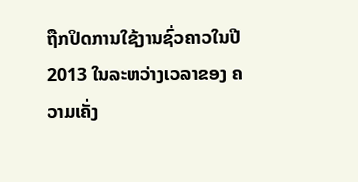ຖືກປິດການໃຊ້ງານຊົ່ວຄາວໃນປີ 2013 ໃນລະຫວ່າງເວລາຂອງ ຄວາມເຄັ່ງ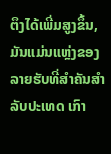ຕຶງໄດ້ເພີ່ມສູງຂຶ້ນ, ມັນແມ່ນແຫຼ່ງຂອງລາຍຮັບທີ່ສຳຄັນສຳລັບປະເທດ ເກົາ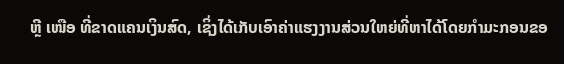ຫຼີ ເໜືອ ທີ່ຂາດແຄນເງິນສົດ, ເຊິ່ງໄດ້ເກັບເອົາຄ່າແຮງງານສ່ວນໃຫຍ່ທີ່ຫາໄດ້ໂດຍກຳມະກອນຂອ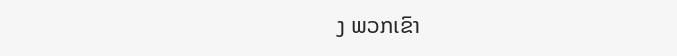ງ ພວກເຂົາ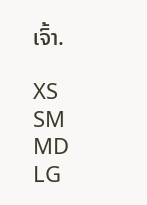ເຈົ້າ.

XS
SM
MD
LG